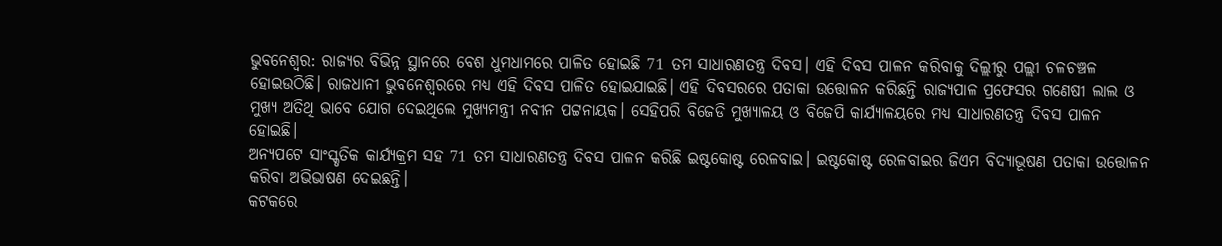ଭୁବନେଶ୍ବର: ରାଜ୍ୟର ବିଭିନ୍ନ ସ୍ଥାନରେ ବେଶ ଧୁମଧାମରେ ପାଳିତ ହୋଇଛି 71 ତମ ସାଧାରଣତନ୍ତ୍ର ଦିବସ। ଏହି ଦିବସ ପାଳନ କରିବାକୁ ଦିଲ୍ଲୀରୁ ପଲ୍ଲୀ ଚଳଚଞ୍ଚଳ ହୋଇଉଠିଛି। ରାଜଧାନୀ ଭୁବନେଶ୍ବରରେ ମଧ୍ୟ ଏହି ଦିବସ ପାଳିତ ହୋଇଯାଇଛି। ଏହି ଦିବସରରେ ପତାକା ଉତ୍ତୋଳନ କରିଛନ୍ତି ରାଜ୍ୟପାଳ ପ୍ରଫେସର ଗଣେଷୀ ଲାଲ ଓ ମୁଖ୍ୟ ଅତିଥି ଭାବେ ଯୋଗ ଦେଇଥିଲେ ମୁଖ୍ୟମନ୍ତ୍ରୀ ନବୀନ ପଟ୍ଟନାୟକ। ସେହିପରି ବିଜେଡି ମୁଖ୍ୟାଳୟ ଓ ବିଜେପି କାର୍ଯ୍ୟାଳୟରେ ମଧ୍ୟ ସାଧାରଣତନ୍ତ୍ର ଦିବସ ପାଳନ ହୋଇଛି।
ଅନ୍ୟପଟେ ସାଂସ୍କୃତିକ କାର୍ଯ୍ୟକ୍ରମ ସହ 71 ତମ ସାଧାରଣତନ୍ତ୍ର ଦିବସ ପାଳନ କରିଛି ଇଷ୍ଟକୋଷ୍ଟ ରେଳବାଇ। ଇଷ୍ଟକୋଷ୍ଟ ରେଳବାଇର ଜିଏମ ବିଦ୍ୟାଭୂଷଣ ପତାକା ଉତ୍ତୋଳନ କରିବା ଅଭିଭାଷଣ ଦେଇଛନ୍ତି।
କଟକରେ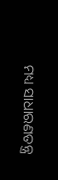ମଧ୍ୟ ସାଧାରଣତନ୍ତ୍ର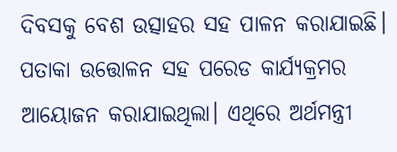ଦିବସକୁ ବେଶ ଉତ୍ସାହର ସହ ପାଳନ କରାଯାଇଛି। ପତାକା ଉତ୍ତୋଳନ ସହ ପରେଡ କାର୍ଯ୍ୟକ୍ରମର ଆୟୋଜନ କରାଯାଇଥିଲା। ଏଥିରେ ଅର୍ଥମନ୍ତ୍ରୀ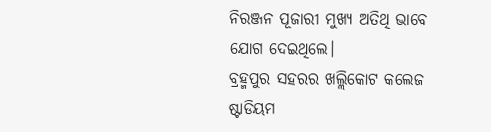ନିରଞ୍ଜନ ପୂଜାରୀ ମୁଖ୍ୟ ଅତିଥି ଭାବେ ଯୋଗ ଦେଇଥିଲେ।
ବ୍ରହ୍ମପୁର ସହରର ଖଲ୍ଲିକୋଟ କଲେଜ ଷ୍ଟାଡିୟମ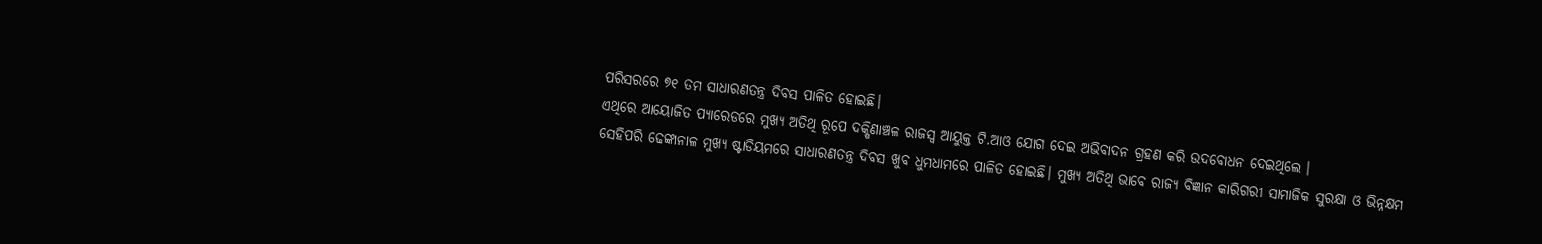ପରିସରରେ ୭୧ ତମ ସାଧାରଣତନ୍ତ୍ର ଦିବସ ପାଳିତ ହୋଇଛି।
ଏଥିରେ ଆୟୋଜିତ ପ୍ୟାରେଡରେ ମୁଖ୍ୟ ଅତିଥି ରୂପେ ଦକ୍ଷିଣାଞ୍ଚଳ ରାଜସ୍ବ ଆୟୁକ୍ତ ଟି.ଆଓ ଯୋଗ ଦେଇ ଅଭିବାଦନ ଗ୍ରହଣ କରି ଉଦବୋଧନ ଦେଇଥିଲେ ।
ସେହିପରି ଢେଙ୍କାନାଳ ମୁଖ୍ୟ ଷ୍ଟାଡିୟମରେ ସାଧାରଣତନ୍ତ୍ର ଦିବସ ଖୁବ ଧୁମଧାମରେ ପାଳିତ ହୋଇଛି। ମୁଖ୍ୟ ଅତିଥି ଭାବେ ରାଜ୍ୟ ବିଜ୍ଞାନ କାରିଗରୀ ସାମାଜିକ ସୁରକ୍ଷା ଓ ଭିନ୍ନକ୍ଷମ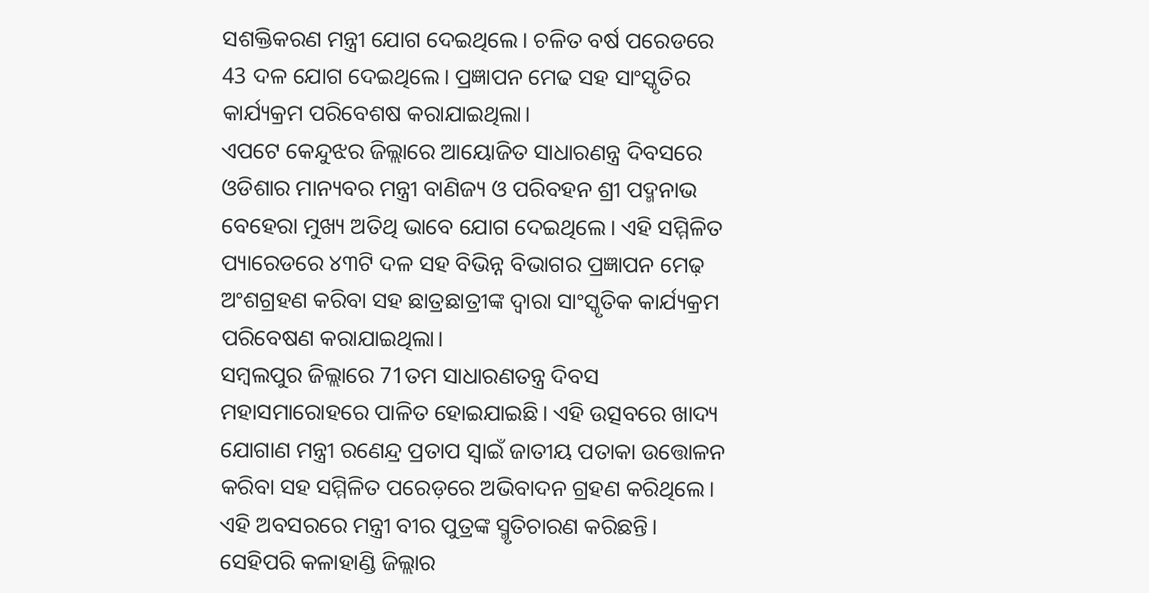ସଶକ୍ତିକରଣ ମନ୍ତ୍ରୀ ଯୋଗ ଦେଇଥିଲେ। ଚଳିତ ବର୍ଷ ପରେଡରେ 43 ଦଳ ଯୋଗ ଦେଇଥିଲେ। ପ୍ରଜ୍ଞାପନ ମେଢ ସହ ସାଂସ୍କୃତିର କାର୍ଯ୍ୟକ୍ରମ ପରିବେଶଷ କରାଯାଇଥିଲା।
ଏପଟେ କେନ୍ଦୁଝର ଜିଲ୍ଲାରେ ଆୟୋଜିତ ସାଧାରଣନ୍ତ୍ର ଦିବସରେ ଓଡିଶାର ମାନ୍ୟବର ମନ୍ତ୍ରୀ ବାଣିଜ୍ୟ ଓ ପରିବହନ ଶ୍ରୀ ପଦ୍ମନାଭ ବେହେରା ମୁଖ୍ୟ ଅତିଥି ଭାବେ ଯୋଗ ଦେଇଥିଲେ। ଏହି ସମ୍ମିଳିତ ପ୍ୟାରେଡରେ ୪୩ଟି ଦଳ ସହ ବିଭିନ୍ନ ବିଭାଗର ପ୍ରଜ୍ଞାପନ ମେଢ଼ ଅଂଶଗ୍ରହଣ କରିବା ସହ ଛାତ୍ରଛାତ୍ରୀଙ୍କ ଦ୍ବାରା ସାଂସ୍କୃତିକ କାର୍ଯ୍ୟକ୍ରମ ପରିବେଷଣ କରାଯାଇଥିଲା।
ସମ୍ବଲପୁର ଜିଲ୍ଲାରେ 71ତମ ସାଧାରଣତନ୍ତ୍ର ଦିବସ ମହାସମାରୋହରେ ପାଳିତ ହୋଇଯାଇଛି। ଏହି ଉତ୍ସବରେ ଖାଦ୍ୟ ଯୋଗାଣ ମନ୍ତ୍ରୀ ରଣେନ୍ଦ୍ର ପ୍ରତାପ ସ୍ବାଇଁ ଜାତୀୟ ପତାକା ଉତ୍ତୋଳନ କରିବା ସହ ସମ୍ମିଳିତ ପରେଡ଼ରେ ଅଭିବାଦନ ଗ୍ରହଣ କରିଥିଲେ। ଏହି ଅବସରରେ ମନ୍ତ୍ରୀ ବୀର ପୁତ୍ରଙ୍କ ସ୍ମୃତିଚାରଣ କରିଛନ୍ତି।
ସେହିପରି କଳାହାଣ୍ଡି ଜିଲ୍ଲାର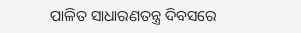ପାଳିତ ସାଧାରଣତନ୍ତ୍ର ଦିବସରେ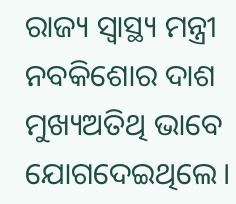ରାଜ୍ୟ ସ୍ବାସ୍ଥ୍ୟ ମନ୍ତ୍ରୀ ନବକିଶୋର ଦାଶ ମୁଖ୍ୟଅତିଥି ଭାବେ ଯୋଗଦେଇଥିଲେ।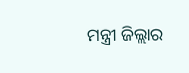ମନ୍ତ୍ରୀ ଜିଲ୍ଲାର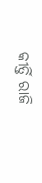କୀର୍ତ୍ତି ରାଜି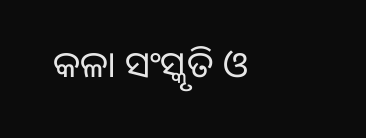କଳା ସଂସ୍କୃତି ଓ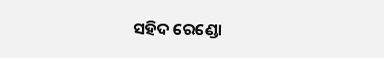ସହିଦ ରେଣ୍ଡୋ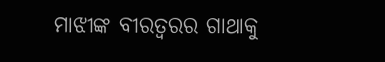ମାଝୀଙ୍କ ବୀରତ୍ବରର ଗାଥାକୁ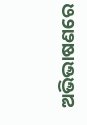ଅଭିଭାଷଣରେ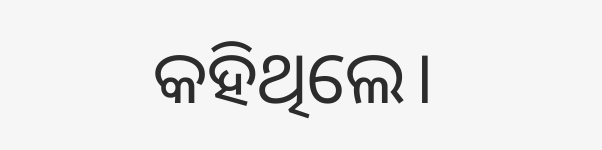କହିଥିଲେ।